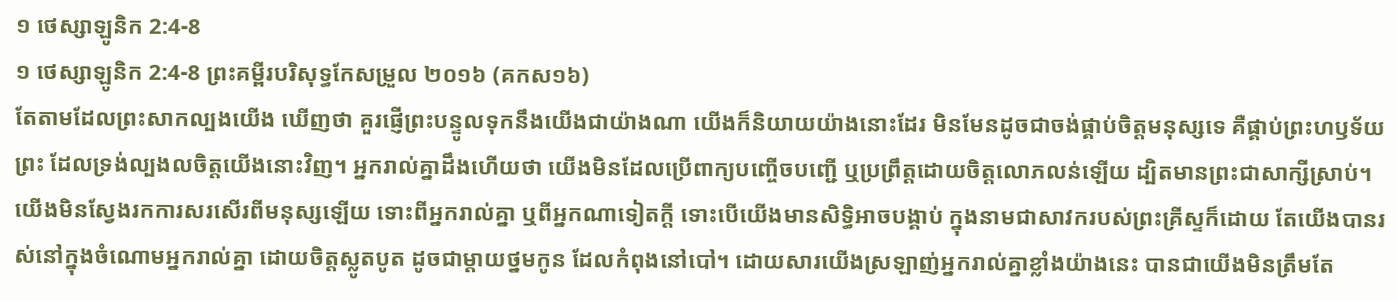១ ថេស្សាឡូនិក 2:4-8
១ ថេស្សាឡូនិក 2:4-8 ព្រះគម្ពីរបរិសុទ្ធកែសម្រួល ២០១៦ (គកស១៦)
តែតាមដែលព្រះសាកល្បងយើង ឃើញថា គួរផ្ញើព្រះបន្ទូលទុកនឹងយើងជាយ៉ាងណា យើងក៏និយាយយ៉ាងនោះដែរ មិនមែនដូចជាចង់ផ្គាប់ចិត្តមនុស្សទេ គឺផ្គាប់ព្រះហឫទ័យព្រះ ដែលទ្រង់ល្បងលចិត្តយើងនោះវិញ។ អ្នករាល់គ្នាដឹងហើយថា យើងមិនដែលប្រើពាក្យបញ្ចើចបញ្ជើ ឬប្រព្រឹត្តដោយចិត្តលោភលន់ឡើយ ដ្បិតមានព្រះជាសាក្សីស្រាប់។ យើងមិនស្វែងរកការសរសើរពីមនុស្សឡើយ ទោះពីអ្នករាល់គ្នា ឬពីអ្នកណាទៀតក្តី ទោះបើយើងមានសិទ្ធិអាចបង្គាប់ ក្នុងនាមជាសាវករបស់ព្រះគ្រីស្ទក៏ដោយ តែយើងបានរស់នៅក្នុងចំណោមអ្នករាល់គ្នា ដោយចិត្តស្លូតបូត ដូចជាម្តាយថ្នមកូន ដែលកំពុងនៅបៅ។ ដោយសារយើងស្រឡាញ់អ្នករាល់គ្នាខ្លាំងយ៉ាងនេះ បានជាយើងមិនត្រឹមតែ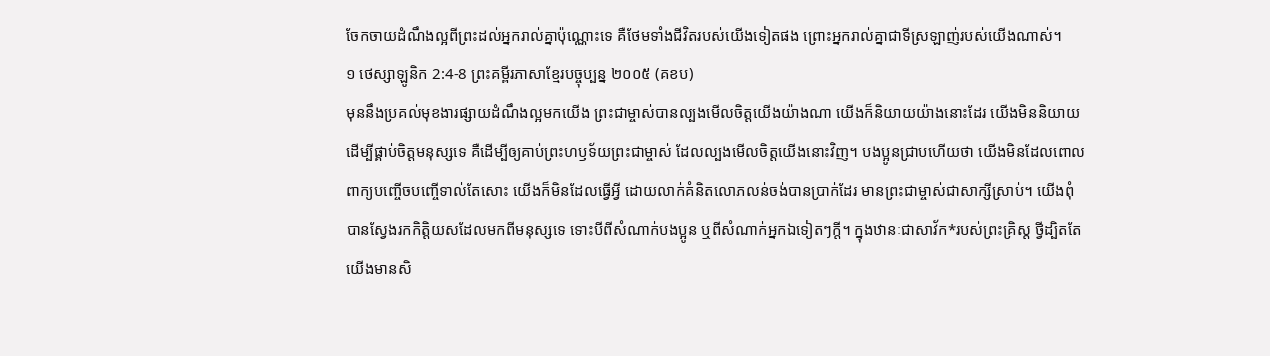ចែកចាយដំណឹងល្អពីព្រះដល់អ្នករាល់គ្នាប៉ុណ្ណោះទេ គឺថែមទាំងជីវិតរបស់យើងទៀតផង ព្រោះអ្នករាល់គ្នាជាទីស្រឡាញ់របស់យើងណាស់។
១ ថេស្សាឡូនិក 2:4-8 ព្រះគម្ពីរភាសាខ្មែរបច្ចុប្បន្ន ២០០៥ (គខប)
មុននឹងប្រគល់មុខងារផ្សាយដំណឹងល្អមកយើង ព្រះជាម្ចាស់បានល្បងមើលចិត្តយើងយ៉ាងណា យើងក៏និយាយយ៉ាងនោះដែរ យើងមិននិយាយ ដើម្បីផ្គាប់ចិត្តមនុស្សទេ គឺដើម្បីឲ្យគាប់ព្រះហឫទ័យព្រះជាម្ចាស់ ដែលល្បងមើលចិត្តយើងនោះវិញ។ បងប្អូនជ្រាបហើយថា យើងមិនដែលពោលពាក្យបញ្ចើចបញ្ចើទាល់តែសោះ យើងក៏មិនដែលធ្វើអ្វី ដោយលាក់គំនិតលោភលន់ចង់បានប្រាក់ដែរ មានព្រះជាម្ចាស់ជាសាក្សីស្រាប់។ យើងពុំបានស្វែងរកកិត្តិយសដែលមកពីមនុស្សទេ ទោះបីពីសំណាក់បងប្អូន ឬពីសំណាក់អ្នកឯទៀតៗក្ដី។ ក្នុងឋានៈជាសាវ័ក*របស់ព្រះគ្រិស្ត ថ្វីដ្បិតតែយើងមានសិ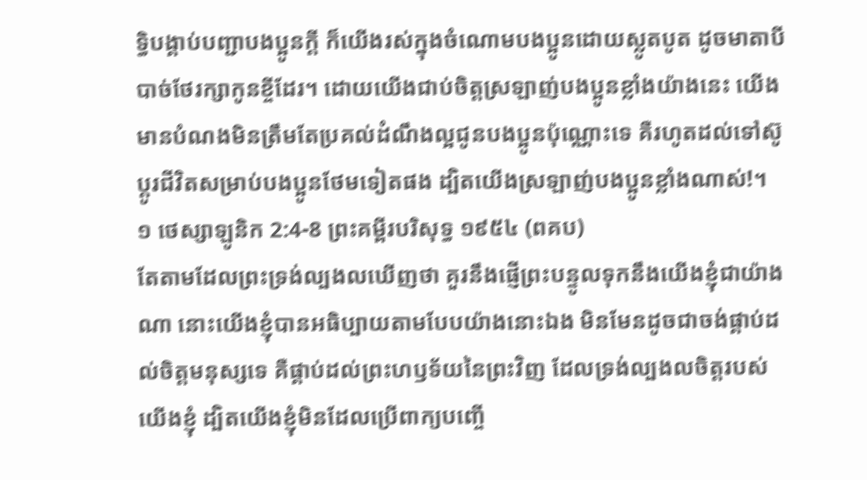ទ្ធិបង្គាប់បញ្ជាបងប្អូនក្ដី ក៏យើងរស់ក្នុងចំណោមបងប្អូនដោយស្លូតបូត ដូចមាតាបីបាច់ថែរក្សាកូនខ្ចីដែរ។ ដោយយើងជាប់ចិត្តស្រឡាញ់បងប្អូនខ្លាំងយ៉ាងនេះ យើងមានបំណងមិនត្រឹមតែប្រគល់ដំណឹងល្អជូនបងប្អូនប៉ុណ្ណោះទេ គឺរហូតដល់ទៅស៊ូប្ដូរជីវិតសម្រាប់បងប្អូនថែមទៀតផង ដ្បិតយើងស្រឡាញ់បងប្អូនខ្លាំងណាស់!។
១ ថេស្សាឡូនិក 2:4-8 ព្រះគម្ពីរបរិសុទ្ធ ១៩៥៤ (ពគប)
តែតាមដែលព្រះទ្រង់ល្បងលឃើញថា គួរនឹងផ្ញើព្រះបន្ទូលទុកនឹងយើងខ្ញុំជាយ៉ាងណា នោះយើងខ្ញុំបានអធិប្បាយតាមបែបយ៉ាងនោះឯង មិនមែនដូចជាចង់ផ្គាប់ដល់ចិត្តមនុស្សទេ គឺផ្គាប់ដល់ព្រះហឫទ័យនៃព្រះវិញ ដែលទ្រង់ល្បងលចិត្តរបស់យើងខ្ញុំ ដ្បិតយើងខ្ញុំមិនដែលប្រើពាក្យបញ្ចើ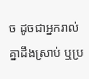ច ដូចជាអ្នករាល់គ្នាដឹងស្រាប់ ឬប្រ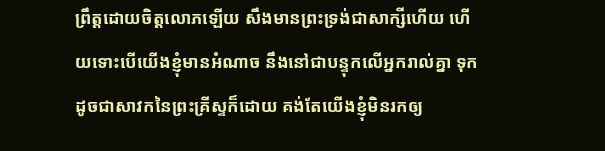ព្រឹត្តដោយចិត្តលោភឡើយ សឹងមានព្រះទ្រង់ជាសាក្សីហើយ ហើយទោះបើយើងខ្ញុំមានអំណាច នឹងនៅជាបន្ទុកលើអ្នករាល់គ្នា ទុកដូចជាសាវកនៃព្រះគ្រីស្ទក៏ដោយ គង់តែយើងខ្ញុំមិនរកឲ្យ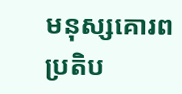មនុស្សគោរពប្រតិប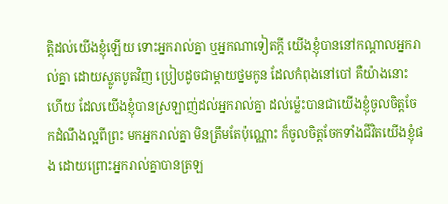ត្តិដល់យើងខ្ញុំឡើយ ទោះអ្នករាល់គ្នា ឬអ្នកណាទៀតក្តី យើងខ្ញុំបាននៅកណ្តាលអ្នករាល់គ្នា ដោយស្លូតបូតវិញ ប្រៀបដូចជាម្តាយថ្នមកូន ដែលកំពុងនៅបៅ គឺយ៉ាងនោះហើយ ដែលយើងខ្ញុំបានស្រឡាញ់ដល់អ្នករាល់គ្នា ដល់ម៉្លេះបានជាយើងខ្ញុំចូលចិត្តចែកដំណឹងល្អពីព្រះ មកអ្នករាល់គ្នា មិនត្រឹមតែប៉ុណ្ណោះ ក៏ចូលចិត្តចែកទាំងជីវិតយើងខ្ញុំផង ដោយព្រោះអ្នករាល់គ្នាបានត្រឡ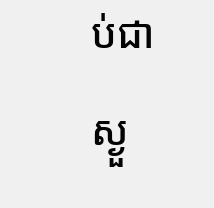ប់ជាស្ងួ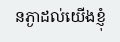នភ្ងាដល់យើងខ្ញុំ